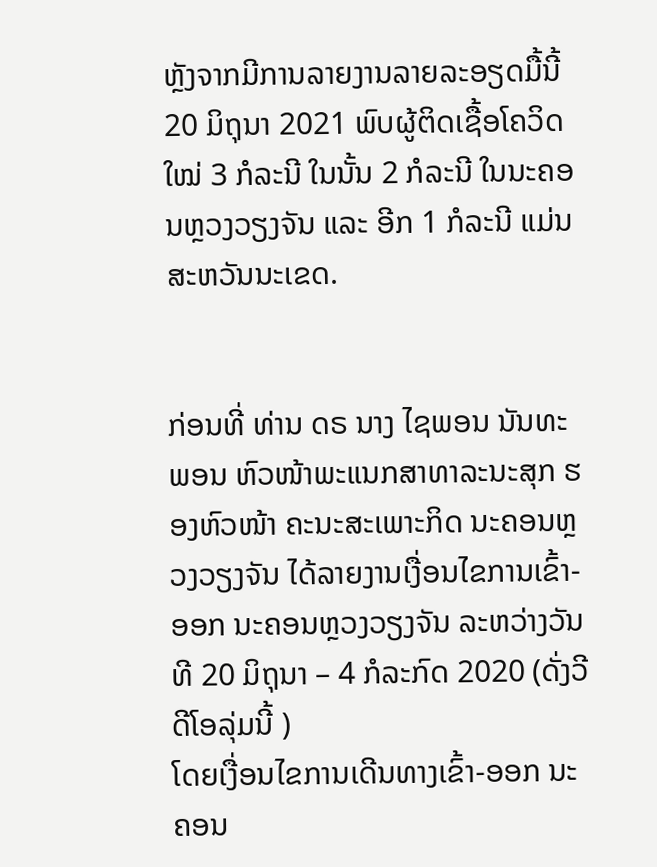ຫຼັງຈາກມີການລາຍງານລາຍລະອຽດມື້ນີ້ 20 ມິຖຸນາ 2021 ພົບຜູ້ຕິດເຊື້ອໂຄວິດໃໝ່ 3 ກໍລະນີ ໃນນັ້ນ 2 ກໍລະນີ ໃນນະຄອນຫຼວງວຽງຈັນ ແລະ ອີກ 1 ກໍລະນີ ແມ່ນ ສະຫວັນນະເຂດ.


ກ່ອນທີ່ ທ່ານ ດຣ ນາງ ໄຊພອນ ນັນທະພອນ ຫົວໜ້າພະແນກສາທາລະນະສຸກ ຮອງຫົວໜ້າ ຄະນະສະເພາະກິດ ນະຄອນຫຼວງວຽງຈັນ ໄດ້ລາຍງານເງື່ອນໄຂການເຂົ້າ-ອອກ ນະຄອນຫຼວງວຽງຈັນ ລະຫວ່າງວັນທີ 20 ມິຖຸນາ – 4 ກໍລະກົດ 2020 (ດັ່ງວີດີໂອລຸ່ມນີ້ )
ໂດຍເງື່ອນໄຂການເດີນທາງເຂົ້າ-ອອກ ນະຄອນ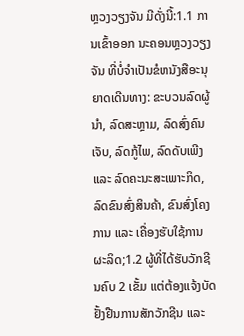ຫຼວງວຽງຈັນ ມີດັ່ງນີ້:1.1 ການເຂົ້າອອກ ນະຄອນຫຼວງວຽງຈັນ ທີ່ບໍ່ຈໍາເປັນຂໍຫນັງສືອະນຸຍາດເດີນທາງ: ຂະບວນລົດຜູ້ນໍາ, ລົດສະຫຼາມ, ລົດສົ່ງຄົນເຈັບ, ລົດກູ້ໄພ, ລົດດັບເພີງ ແລະ ລົດຄະນະສະເພາະກິດ, ລົດຂົນສົ່ງສິນຄ້າ, ຂົນສົ່ງໂຄງການ ແລະ ເຄື່ອງຮັບໃຊ້ການຜະລິດ;1.2 ຜູ້ທີ່ໄດ້ຮັບວັກຊີນຄົບ 2 ເຂັ້ມ ແຕ່ຕ້ອງແຈ້ງບັດຢັ້ງຢືນການສັກວັກຊີນ ແລະ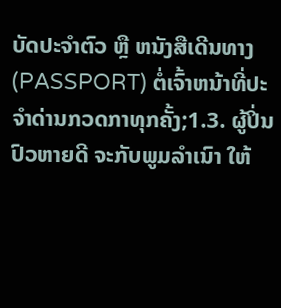ບັດປະຈໍາຕົວ ຫຼື ຫນັງສືເດີນທາງ (PASSPORT) ຕໍ່ເຈົ້າຫນ້າທີ່ປະຈໍາດ່ານກວດກາທຸກຄັ້ງ;1.3. ຜູ້ປິ່ນປົວຫາຍດີ ຈະກັບພູມລໍາເນົາ ໃຫ້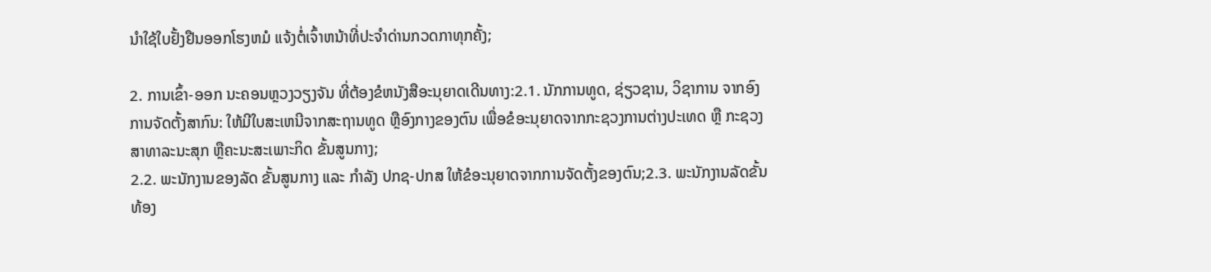ນໍາໃຊ້ໃບຢັ້ງຢືນອອກໂຮງຫມໍ ແຈ້ງຕໍ່ເຈົ້າຫນ້າທີ່ປະຈໍາດ່ານກວດກາທຸກຄັ້ງ;

2. ການເຂົ້າ-ອອກ ນະຄອນຫຼວງວຽງຈັນ ທີ່ຕ້ອງຂໍຫນັງສືອະນຸຍາດເດີນທາງ:2.1. ນັກການທູດ, ຊ່ຽວຊານ, ວິຊາການ ຈາກອົງການຈັດຕັ້ງສາກົນ: ໃຫ້ມີໃບສະເຫນີຈາກສະຖານທູດ ຫຼືອົງກາງຂອງຕົນ ເພື່ອຂໍອະນຸຍາດຈາກກະຊວງການຕ່າງປະເທດ ຫຼື ກະຊວງສາທາລະນະສຸກ ຫຼືຄະນະສະເພາະກິດ ຂັ້ນສູນກາງ;
2.2. ພະນັກງານຂອງລັດ ຂັ້ນສູນກາງ ແລະ ກໍາລັງ ປກຊ-ປກສ ໃຫ້ຂໍອະນຸຍາດຈາກການຈັດຕັ້ງຂອງຕົນ;2.3. ພະນັກງານລັດຂັ້ນທ້ອງ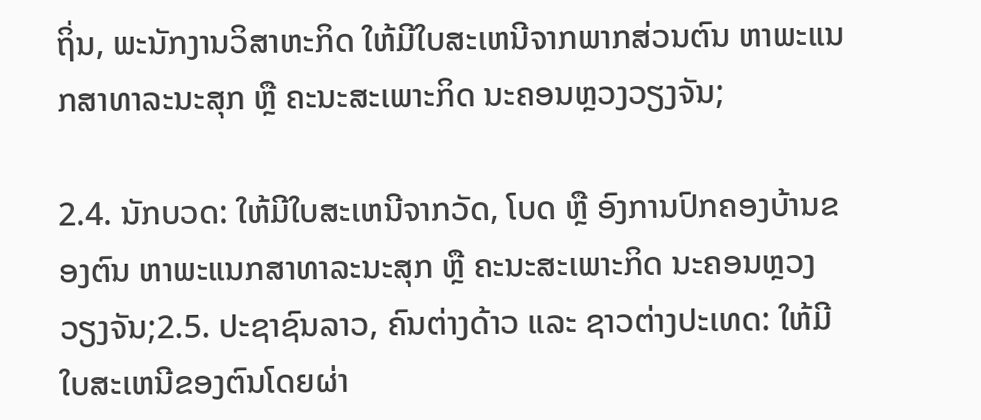ຖິ່ນ, ພະນັກງານວິສາຫະກິດ ໃຫ້ມີໃບສະເຫນີຈາກພາກສ່ວນຕົນ ຫາພະແນກສາທາລະນະສຸກ ຫຼື ຄະນະສະເພາະກິດ ນະຄອນຫຼວງວຽງຈັນ;

2.4. ນັກບວດ: ໃຫ້ມີໃບສະເຫນີຈາກວັດ, ໂບດ ຫຼື ອົງການປົກຄອງບ້ານຂອງຕົນ ຫາພະແນກສາທາລະນະສຸກ ຫຼື ຄະນະສະເພາະກິດ ນະຄອນຫຼວງວຽງຈັນ;2.5. ປະຊາຊົນລາວ, ຄົນຕ່າງດ້າວ ແລະ ຊາວຕ່າງປະເທດ: ໃຫ້ມີໃບສະເຫນີຂອງຕົນໂດຍຜ່າ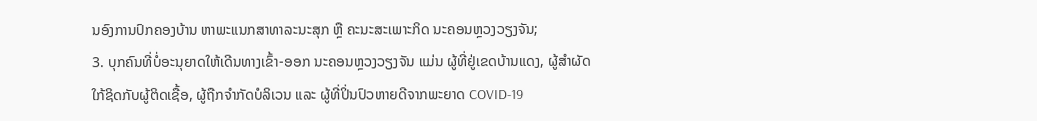ນອົງການປົກຄອງບ້ານ ຫາພະແນກສາທາລະນະສຸກ ຫຼື ຄະນະສະເພາະກິດ ນະຄອນຫຼວງວຽງຈັນ;
3. ບຸກຄົນທີ່ບໍ່ອະນຸຍາດໃຫ້ເດີນທາງເຂົ້າ-ອອກ ນະຄອນຫຼວງວຽງຈັນ ແມ່ນ ຜູ້ທີ່ຢູ່ເຂດບ້ານແດງ, ຜູ້ສໍາຜັດໃກ້ຊິດກັບຜູ້ຕິດເຊື້ອ, ຜູ້ຖືກຈໍາກັດບໍລິເວນ ແລະ ຜູ້ທີ່ປິ່ນປົວຫາຍດີຈາກພະຍາດ COVID-19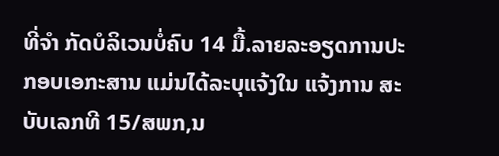ທີ່ຈໍາ ກັດບໍລິເວນບໍ່ຄົບ 14 ມື້.ລາຍລະອຽດການປະກອບເອກະສານ ແມ່ນໄດ້ລະບຸແຈ້ງໃນ ແຈ້ງການ ສະບັບເລກທີ 15/ສພກ,ນ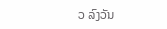ວ ລົງວັນ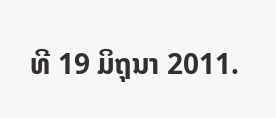ທີ 19 ມິຖຸນາ 2011.